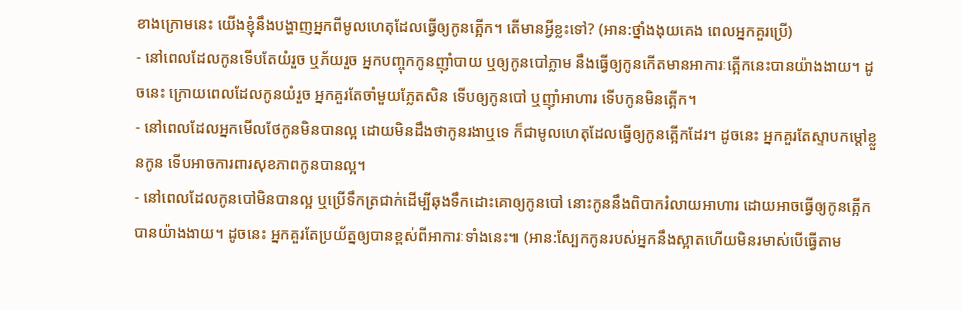ខាងក្រោមនេះ យើងខ្ញុំនឹងបង្ហាញអ្នកពីមូលហេតុដែលធ្វើឲ្យកូនត្អើក។ តើមានអ្វីខ្លះទៅ? (អាន:ថ្នាំងងុយគេង ពេលអ្នកគួរប្រើ)
- នៅពេលដែលកូនទើបតែយំរួច ឬភ័យរួច អ្នកបញ្ចុកកូនញ៉ាំបាយ ឬឲ្យកូនបៅភ្លាម នឹងធ្វើឲ្យកូនកើតមានអាការៈត្អើកនេះបានយ៉ាងងាយ។ ដូចនេះ ក្រោយពេលដែលកូនយំរួច អ្នកគួរតែចាំមួយភ្លែតសិន ទើបឲ្យកូនបៅ ឬញ៉ាំអាហារ ទើបកូនមិនត្អើក។
- នៅពេលដែលអ្នកមើលថែកូនមិនបានល្អ ដោយមិនដឹងថាកូនរងាឬទេ ក៏ជាមូលហេតុដែលធ្វើឲ្យកូនត្អើកដែរ។ ដូចនេះ អ្នកគួរតែស្ទាបកម្តៅខ្លួនកូន ទើបអាចការពារសុខភាពកូនបានល្អ។
- នៅពេលដែលកូនបៅមិនបានល្អ ឬប្រើទឹកត្រជាក់ដើម្បីឆុងទឹកដោះគោឲ្យកូនបៅ នោះកូននឹងពិបាករំលាយអាហារ ដោយអាចធ្វើឲ្យកូនត្អើកបានយ៉ាងងាយ។ ដូចនេះ អ្នកគួរតែប្រយ័ត្នឲ្យបានខ្ពស់ពីអាការៈទាំងនេះ៕ (អាន:ស្បែកកូនរបស់អ្នកនឹងស្អាតហើយមិនរមាស់បើធ្វើតាម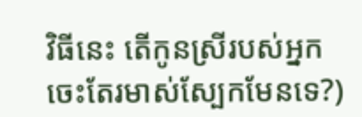វិធីនេះ តើកូនស្រីរបស់អ្នកចេះតែរមាស់ស្បែកមែនទេ?)